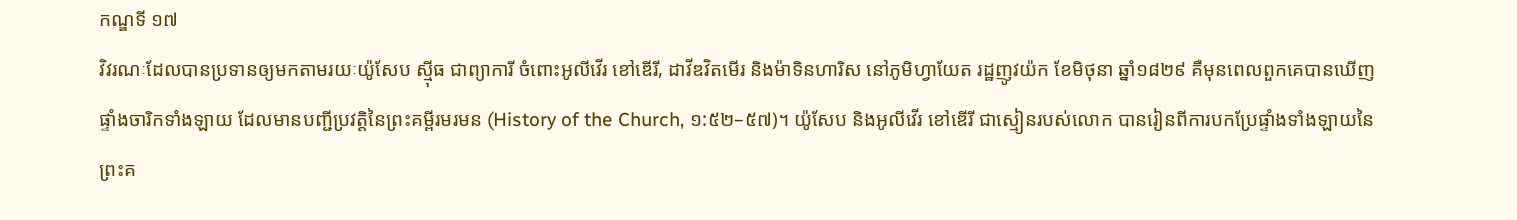កណ្ឌទី ១៧
វិវរណៈដែលបានប្រទានឲ្យមកតាមរយៈយ៉ូសែប ស៊្មីធ ជាព្យាការី ចំពោះអូលីវើរ ខៅឌើរី, ដាវីឌវិតមើរ និងម៉ាទិនហារិស នៅភូមិហ្វាយែត រដ្ឋញូវយ៉ក ខែមិថុនា ឆ្នាំ១៨២៩ គឺមុនពេលពួកគេបានឃើញផ្ទាំងចារិកទាំងឡាយ ដែលមានបញ្ជីប្រវត្តិនៃព្រះគម្ពីរមរមន (History of the Church, ១:៥២–៥៧)។ យ៉ូសែប និងអូលីវើរ ខៅឌើរី ជាស្មៀនរបស់លោក បានរៀនពីការបកប្រែផ្ទាំងទាំងឡាយនៃព្រះគ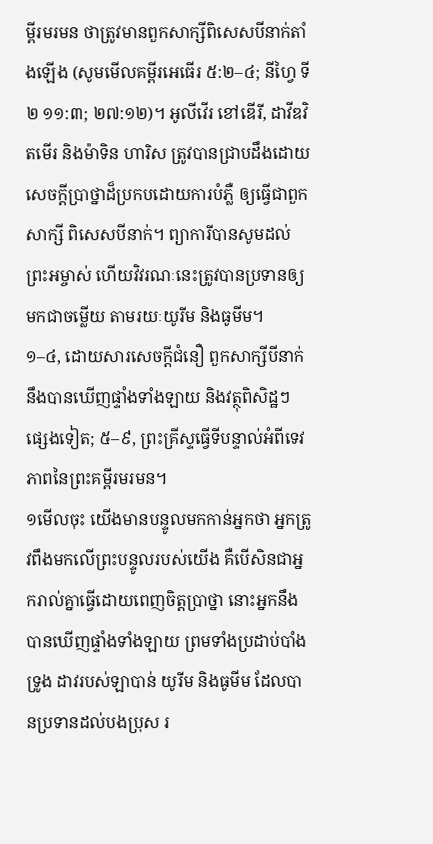ម្ពីរមរមន ថាត្រូវមានពួកសាក្សីពិសេសបីនាក់តាំងឡើង (សូមមើលគម្ពីរអេធើរ ៥:២–៤; នីហ្វៃ ទី ២ ១១:៣; ២៧:១២)។ អូលីវើរ ខៅឌើរី, ដាវីឌវិតមើរ និងម៉ាទិន ហារិស ត្រូវបានជ្រាបដឹងដោយសេចក្ដីប្រាថ្នាដ៏ប្រកបដោយការបំភ្លឺ ឲ្យធ្វើជាពួកសាក្សី ពិសេសបីនាក់។ ព្យាការីបានសូមដល់ព្រះអម្ចាស់ ហើយវិវរណៈនេះត្រូវបានប្រទានឲ្យមកជាចម្លើយ តាមរយៈយូរីម និងធូមីម។
១–៤, ដោយសារសេចក្ដីជំនឿ ពួកសាក្សីបីនាក់នឹងបានឃើញផ្ទាំងទាំងឡាយ និងវត្ថុពិសិដ្ឋៗផ្សេងទៀត; ៥–៩, ព្រះគ្រីស្ទធ្វើទីបន្ទាល់អំពីទេវភាពនៃព្រះគម្ពីរមរមន។
១មើលចុះ យើងមានបន្ទូលមកកាន់អ្នកថា អ្នកត្រូវពឹងមកលើព្រះបន្ទូលរបស់យើង គឺបើសិនជាអ្នករាល់គ្នាធ្វើដោយពេញចិត្តប្រាថ្នា នោះអ្នកនឹងបានឃើញផ្ទាំងទាំងឡាយ ព្រមទាំងប្រដាប់បាំងទ្រូង ដាវរបស់ឡាបាន់ យូរីម និងធូមីម ដែលបានប្រទានដល់បងប្រុស រ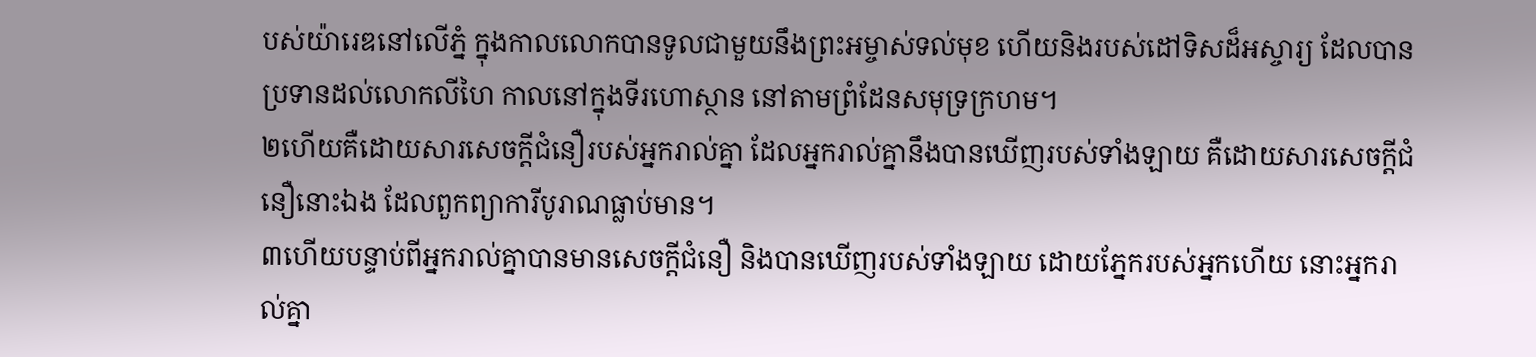បស់យ៉ារេឌនៅលើភ្នំ ក្នុងកាលលោកបានទូលជាមួយនឹងព្រះអម្ចាស់ទល់មុខ ហើយនិងរបស់ដៅទិសដ៏អស្ចារ្យ ដែលបានប្រទានដល់លោកលីហៃ កាលនៅក្នុងទីរហោស្ថាន នៅតាមព្រំដែនសមុទ្រក្រហម។
២ហើយគឺដោយសារសេចក្ដីជំនឿរបស់អ្នករាល់គ្នា ដែលអ្នករាល់គ្នានឹងបានឃើញរបស់ទាំងឡាយ គឺដោយសារសេចក្ដីជំនឿនោះឯង ដែលពួកព្យាការីបូរាណធ្លាប់មាន។
៣ហើយបន្ទាប់ពីអ្នករាល់គ្នាបានមានសេចក្ដីជំនឿ និងបានឃើញរបស់ទាំងឡាយ ដោយភ្នែករបស់អ្នកហើយ នោះអ្នករាល់គ្នា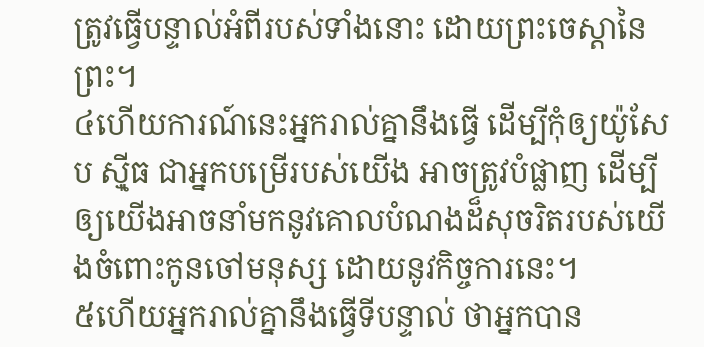ត្រូវធ្វើបន្ទាល់អំពីរបស់ទាំងនោះ ដោយព្រះចេស្ដានៃព្រះ។
៤ហើយការណ៍នេះអ្នករាល់គ្នានឹងធ្វើ ដើម្បីកុំឲ្យយ៉ូសែប ស៊្មីធ ជាអ្នកបម្រើរបស់យើង អាចត្រូវបំផ្លាញ ដើម្បីឲ្យយើងអាចនាំមកនូវគោលបំណងដ៏សុចរិតរបស់យើងចំពោះកូនចៅមនុស្ស ដោយនូវកិច្ចការនេះ។
៥ហើយអ្នករាល់គ្នានឹងធ្វើទីបន្ទាល់ ថាអ្នកបាន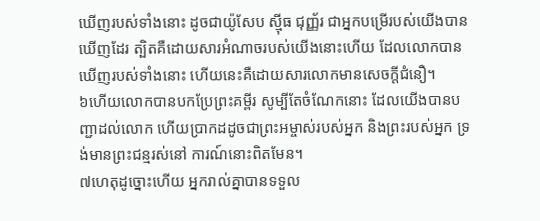ឃើញរបស់ទាំងនោះ ដូចជាយ៉ូសែប ស៊្មីធ ជុញ្ញ័រ ជាអ្នកបម្រើរបស់យើងបានឃើញដែរ ត្បិតគឺដោយសារអំណាចរបស់យើងនោះហើយ ដែលលោកបានឃើញរបស់ទាំងនោះ ហើយនេះគឺដោយសារលោកមានសេចក្ដីជំនឿ។
៦ហើយលោកបានបកប្រែព្រះគម្ពីរ សូម្បីតែចំណែកនោះ ដែលយើងបានបញ្ជាដល់លោក ហើយប្រាកដដូចជាព្រះអម្ចាស់របស់អ្នក និងព្រះរបស់អ្នក ទ្រង់មានព្រះជន្មរស់នៅ ការណ៍នោះពិតមែន។
៧ហេតុដូច្នោះហើយ អ្នករាល់គ្នាបានទទួល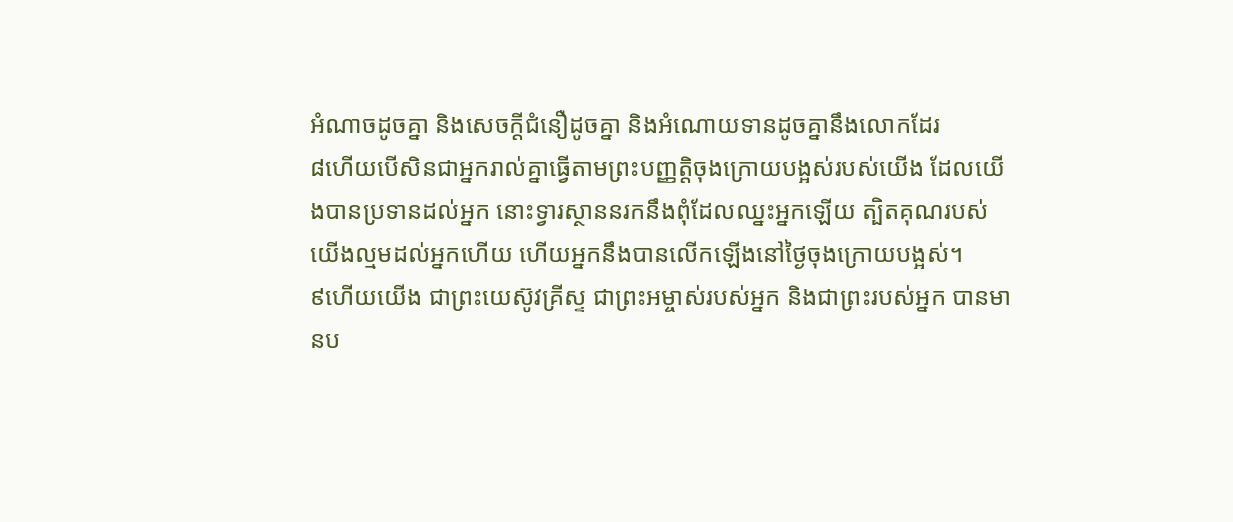អំណាចដូចគ្នា និងសេចក្ដីជំនឿដូចគ្នា និងអំណោយទានដូចគ្នានឹងលោកដែរ
៨ហើយបើសិនជាអ្នករាល់គ្នាធ្វើតាមព្រះបញ្ញត្តិចុងក្រោយបង្អស់របស់យើង ដែលយើងបានប្រទានដល់អ្នក នោះទ្វារស្ថាននរកនឹងពុំដែលឈ្នះអ្នកឡើយ ត្បិតគុណរបស់យើងល្មមដល់អ្នកហើយ ហើយអ្នកនឹងបានលើកឡើងនៅថ្ងៃចុងក្រោយបង្អស់។
៩ហើយយើង ជាព្រះយេស៊ូវគ្រីស្ទ ជាព្រះអម្ចាស់របស់អ្នក និងជាព្រះរបស់អ្នក បានមានប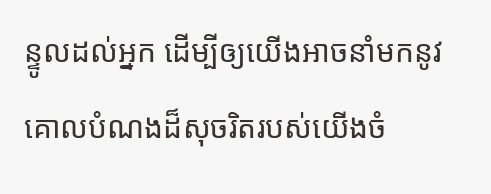ន្ទូលដល់អ្នក ដើម្បីឲ្យយើងអាចនាំមកនូវគោលបំណងដ៏សុចរិតរបស់យើងចំ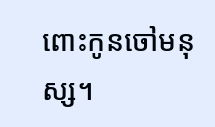ពោះកូនចៅមនុស្ស។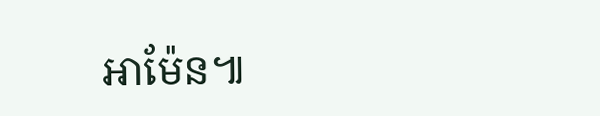អាម៉ែន៕